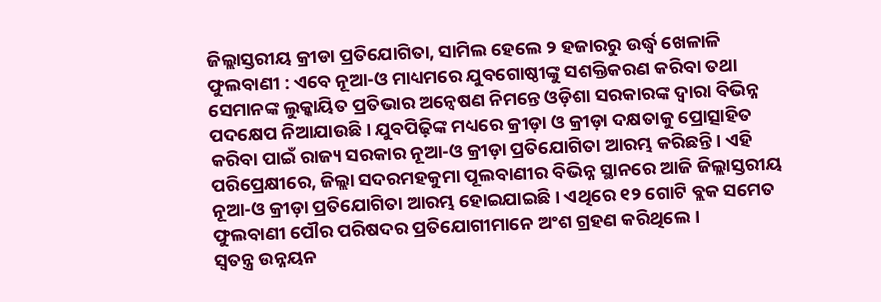ଜିଲ୍ଲାସ୍ତରୀୟ କ୍ରୀଡା ପ୍ରତିଯୋଗିତା, ସାମିଲ ହେଲେ ୨ ହଜାରରୁ ଉର୍ଦ୍ଧ୍ବ ଖେଳାଳି
ଫୁଲବାଣୀ : ଏବେ ନୂଆ-ଓ ମାଧ୍ୟମରେ ଯୁବଗୋଷ୍ଠୀଙ୍କୁ ସଶକ୍ତିକରଣ କରିବା ତଥା ସେମାନଙ୍କ ଲୁକ୍କାୟିତ ପ୍ରତିଭାର ଅନ୍ୱେଷଣ ନିମନ୍ତେ ଓଡ଼ିଶା ସରକାରଙ୍କ ଦ୍ୱାରା ବିଭିନ୍ନ ପଦକ୍ଷେପ ନିଆଯାଉଛି । ଯୁବପିଢ଼ିଙ୍କ ମଧ୍ୟରେ କ୍ରୀଡ଼ା ଓ କ୍ରୀଡ଼ା ଦକ୍ଷତାକୁ ପ୍ରୋତ୍ସାହିତ କରିବା ପାଇଁ ରାଜ୍ୟ ସରକାର ନୂଆ-ଓ କ୍ରୀଡ଼ା ପ୍ରତିଯୋଗିତା ଆରମ୍ଭ କରିଛନ୍ତି । ଏହି ପରିପ୍ରେକ୍ଷୀରେ, ଜିଲ୍ଲା ସଦରମହକୁମା ପୂଲବାଣୀର ବିଭିନ୍ନ ସ୍ଥାନରେ ଆଜି ଜିଲ୍ଲାସ୍ତରୀୟ ନୂଆ-ଓ କ୍ରୀଡ଼ା ପ୍ରତିଯୋଗିତା ଆରମ୍ଭ ହୋଇଯାଇଛି । ଏଥିରେ ୧୨ ଗୋଟି ବ୍ଲକ ସମେତ ଫୁଲବାଣୀ ପୌର ପରିଷଦର ପ୍ରତିଯୋଗୀମାନେ ଅଂଶ ଗ୍ରହଣ କରିଥିଲେ ।
ସ୍ୱତନ୍ତ୍ର ଉନ୍ନୟନ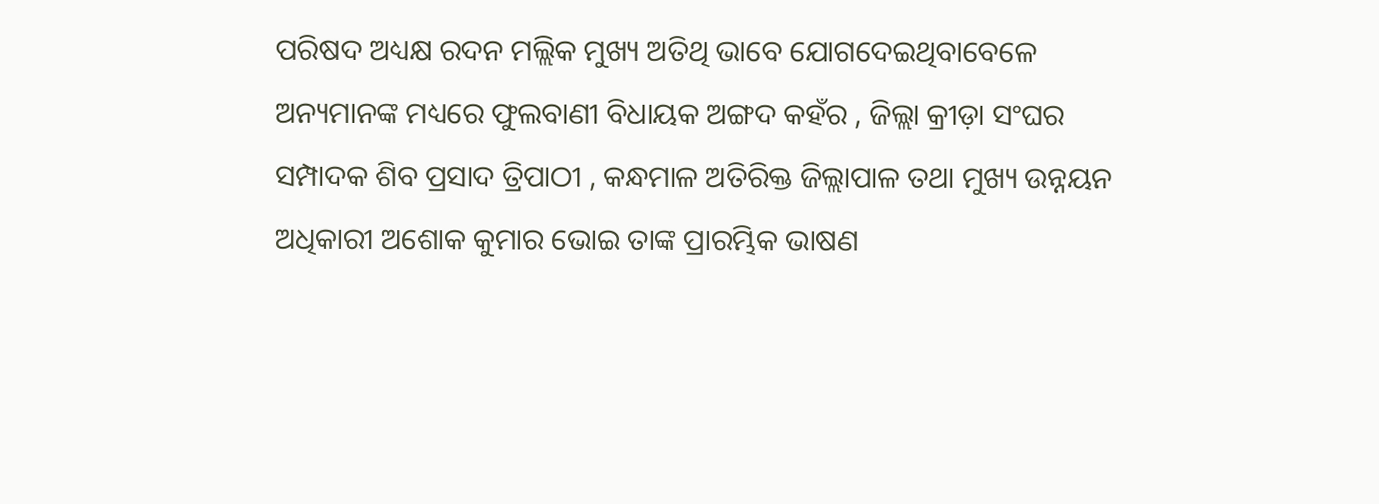ପରିଷଦ ଅଧ୍ୟକ୍ଷ ରଦନ ମଲ୍ଲିକ ମୁଖ୍ୟ ଅତିଥି ଭାବେ ଯୋଗଦେଇଥିବାବେଳେ ଅନ୍ୟମାନଙ୍କ ମଧ୍ୟରେ ଫୁଲବାଣୀ ବିଧାୟକ ଅଙ୍ଗଦ କହଁର , ଜିଲ୍ଲା କ୍ରୀଡ଼ା ସଂଘର ସମ୍ପାଦକ ଶିବ ପ୍ରସାଦ ତ୍ରିପାଠୀ , କନ୍ଧମାଳ ଅତିରିକ୍ତ ଜିଲ୍ଲାପାଳ ତଥା ମୁଖ୍ୟ ଉନ୍ନୟନ ଅଧିକାରୀ ଅଶୋକ କୁମାର ଭୋଇ ତାଙ୍କ ପ୍ରାରମ୍ଭିକ ଭାଷଣ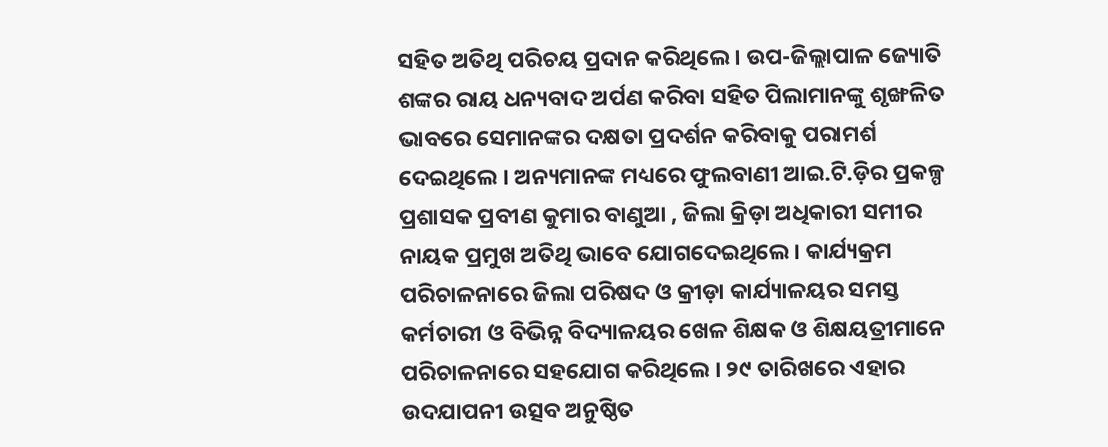ସହିତ ଅତିଥି ପରିଚୟ ପ୍ରଦାନ କରିଥିଲେ । ଉପ-ଜିଲ୍ଲାପାଳ ଜ୍ୟୋତି ଶଙ୍କର ରାୟ ଧନ୍ୟବାଦ ଅର୍ପଣ କରିବା ସହିତ ପିଲାମାନଙ୍କୁ ଶୃଙ୍ଖଳିତ ଭାବରେ ସେମାନଙ୍କର ଦକ୍ଷତା ପ୍ରଦର୍ଶନ କରିବାକୁ ପରାମର୍ଶ ଦେଇଥିଲେ । ଅନ୍ୟମାନଙ୍କ ମଧ୍ୟରେ ଫୁଲବାଣୀ ଆଇ.ଟି.ଡ଼ିର ପ୍ରକଳ୍ପ ପ୍ରଶାସକ ପ୍ରବୀଣ କୁମାର ବାଣୁଆ , ଜିଲା କ୍ରିଡ଼ା ଅଧିକାରୀ ସମୀର ନାୟକ ପ୍ରମୁଖ ଅତିଥି ଭାବେ ଯୋଗଦେଇଥିଲେ । କାର୍ଯ୍ୟକ୍ରମ ପରିଚାଳନାରେ ଜିଲା ପରିଷଦ ଓ କ୍ରୀଡ଼ା କାର୍ଯ୍ୟାଳୟର ସମସ୍ତ କର୍ମଚାରୀ ଓ ବିଭିନ୍ନ ବିଦ୍ୟାଳୟର ଖେଳ ଶିକ୍ଷକ ଓ ଶିକ୍ଷୟତ୍ରୀମାନେ ପରିଚାଳନାରେ ସହଯୋଗ କରିଥିଲେ । ୨୯ ତାରିଖରେ ଏହାର ଉଦଯାପନୀ ଉତ୍ସବ ଅନୁଷ୍ଠିତ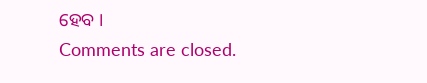ହେବ ।
Comments are closed.